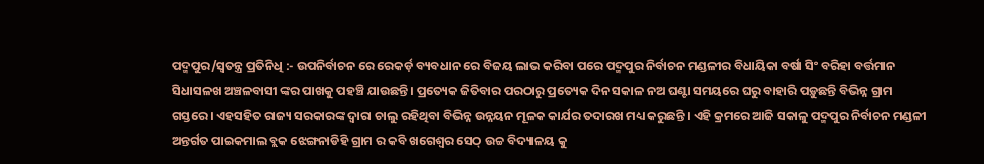ପଦ୍ମପୁର/ସ୍ୱତନ୍ତ୍ର ପ୍ରତିନିଧି :- ଉପନିର୍ବାଚନ ରେ ରେକର୍ଡ଼ ବ୍ୟବଧାନ ରେ ବିଜୟ ଲାଭ କରିବା ପରେ ପଦ୍ମପୁର ନିର୍ବାଚନ ମଣ୍ଡଳୀର ବିଧାୟିକା ବର୍ଷା ସିଂ ବରିହା ବର୍ତ୍ତମାନ ସିଧାସଳଖ ଅଞ୍ଚଳବାସୀ ଙ୍କର ପାଖକୁ ପହଞ୍ଚି ଯାଉଛନ୍ତି । ପ୍ରତ୍ୟେକ ଜିତିବାର ପରଠାରୁ ପ୍ରତ୍ୟେକ ଦିନ ସକାଳ ନଅ ଘଣ୍ଟା ସମୟରେ ଘରୁ ବାହାରି ପଡ଼ୁଛନ୍ତି ବିଭିନ୍ନ ଗ୍ରାମ ଗସ୍ତରେ । ଏହସହିତ ରାଜ୍ୟ ସରକାରଙ୍କ ଦ୍ୱାରା ଚାଲୁ ରହିଥିବା ବିଭିନ୍ନ ଉନ୍ନୟନ ମୂଳକ କାର୍ଯର ତଦାରଖ ମଧ୍ୟ କରୁଛନ୍ତି । ଏହି କ୍ରମରେ ଆଜି ସକାଳୁ ପଦ୍ମପୁର ନିର୍ବାଚନ ମଣ୍ଡଳୀ ଅନ୍ତର୍ଗତ ପାଇକମାଲ ବ୍ଲକ ଝେଙ୍ଗନାଡିହି ଗ୍ରାମ ର କବି ଖଗେଶ୍ବର ସେଠ୍ ଉଚ୍ଚ ବିଦ୍ୟାଳୟ କୁ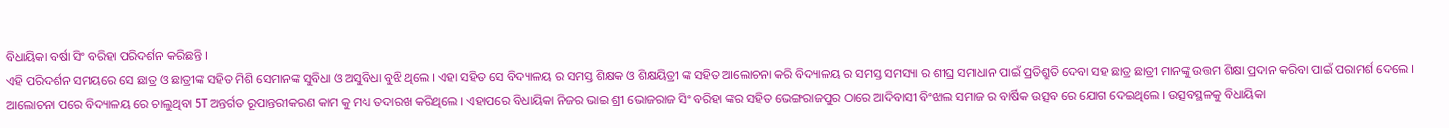ବିଧାୟିକା ବର୍ଷା ସିଂ ବରିହା ପରିଦର୍ଶନ କରିଛନ୍ତି ।
ଏହି ପରିଦର୍ଶନ ସମୟରେ ସେ ଛାତ୍ର ଓ ଛାତ୍ରୀଙ୍କ ସହିତ ମିଶି ସେମାନଙ୍କ ସୁବିଧା ଓ ଅସୁବିଧା ବୁଝି ଥିଲେ । ଏହା ସହିତ ସେ ବିଦ୍ୟାଳୟ ର ସମସ୍ତ ଶିକ୍ଷକ ଓ ଶିକ୍ଷୟିତ୍ରୀ ଙ୍କ ସହିତ ଆଲୋଚନା କରି ବିଦ୍ୟାଳୟ ର ସମସ୍ତ ସମସ୍ୟା ର ଶୀଘ୍ର ସମାଧାନ ପାଇଁ ପ୍ରତିଶ୍ରୁତି ଦେବା ସହ ଛାତ୍ର ଛାତ୍ରୀ ମାନଙ୍କୁ ଉତ୍ତମ ଶିକ୍ଷା ପ୍ରଦାନ କରିବା ପାଇଁ ପରାମର୍ଶ ଦେଲେ । ଆଲୋଚନା ପରେ ବିଦ୍ୟାଳୟ ରେ ଚାଲୁଥିବା 5T ଅନ୍ତର୍ଗତ ରୂପାନ୍ତରୀକରଣ କାମ କୁ ମଧ୍ୟ ତଦାରଖ କରିଥିଲେ । ଏହାପରେ ବିଧାୟିକା ନିଜର ଭାଇ ଶ୍ରୀ ଭୋଜରାଜ ସିଂ ବରିହା ଙ୍କର ସହିତ ଭେଙ୍ଗରାଜପୁର ଠାରେ ଆଦିବାସୀ ବିଂଝାଲ ସମାଜ ର ବାର୍ଷିକ ଉତ୍ସବ ରେ ଯୋଗ ଦେଇଥିଲେ । ଉତ୍ସବସ୍ଥଳକୁ ବିଧାୟିକା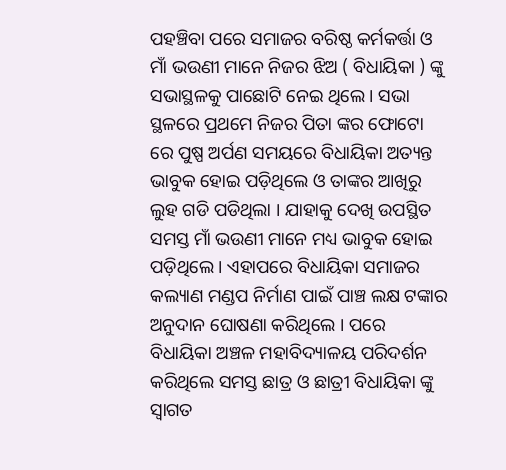ପହଞ୍ଚିବା ପରେ ସମାଜର ବରିଷ୍ଠ କର୍ମକର୍ତ୍ତା ଓ ମାଁ ଭଉଣୀ ମାନେ ନିଜର ଝିଅ ( ବିଧାୟିକା ) ଙ୍କୁ ସଭାସ୍ଥଳକୁ ପାଛୋଟି ନେଇ ଥିଲେ । ସଭା ସ୍ଥଳରେ ପ୍ରଥମେ ନିଜର ପିତା ଙ୍କର ଫୋଟୋ ରେ ପୁଷ୍ପ ଅର୍ପଣ ସମୟରେ ବିଧାୟିକା ଅତ୍ୟନ୍ତ ଭାବୁକ ହୋଇ ପଡ଼ିଥିଲେ ଓ ତାଙ୍କର ଆଖିରୁ ଲୁହ ଗଡି ପଡିଥିଲା । ଯାହାକୁ ଦେଖି ଉପସ୍ଥିତ ସମସ୍ତ ମାଁ ଭଉଣୀ ମାନେ ମଧ୍ୟ ଭାବୁକ ହୋଇ ପଡ଼ିଥିଲେ । ଏହାପରେ ବିଧାୟିକା ସମାଜର କଲ୍ୟାଣ ମଣ୍ଡପ ନିର୍ମାଣ ପାଇଁ ପାଞ୍ଚ ଲକ୍ଷ ଟଙ୍କାର ଅନୁଦାନ ଘୋଷଣା କରିଥିଲେ । ପରେ ବିଧାୟିକା ଅଞ୍ଚଳ ମହାବିଦ୍ୟାଳୟ ପରିଦର୍ଶନ କରିଥିଲେ ସମସ୍ତ ଛାତ୍ର ଓ ଛାତ୍ରୀ ବିଧାୟିକା ଙ୍କୁ ସ୍ବାଗତ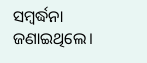ସମ୍ବର୍ଦ୍ଧନା ଜଣାଇଥିଲେ।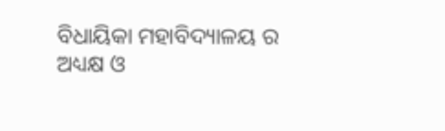ବିଧାୟିକା ମହାବିଦ୍ୟାଳୟ ର ଅଧ୍ୟକ୍ଷ ଓ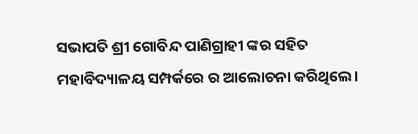ସଭାପତି ଶ୍ରୀ ଗୋବିନ୍ଦ ପାଣିଗ୍ରାହୀ ଙ୍କର ସହିତ ମହାବିଦ୍ୟାଳୟ ସମ୍ପର୍କରେ ର ଆଲୋଚନା କରିଥିଲେ।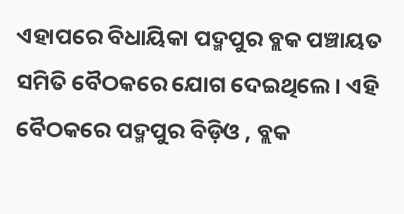ଏହାପରେ ବିଧାୟିକା ପଦ୍ମପୁର ବ୍ଲକ ପଞ୍ଚାୟତ ସମିତି ବୈଠକରେ ଯୋଗ ଦେଇଥିଲେ । ଏହି ବୈଠକରେ ପଦ୍ମପୁର ବିଡ଼ିଓ , ବ୍ଲକ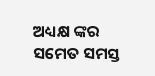ଅଧ୍ୟକ୍ଷ ଙ୍କର ସମେତ ସମସ୍ତ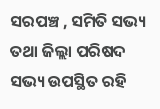ସରପଞ୍ଚ , ସମିତି ସଭ୍ୟ ତଥା ଜିଲ୍ଲା ପରିଷଦ ସଭ୍ୟ ଉପସ୍ଥିତ ରହି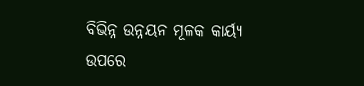ବିଭିନ୍ନ ଉନ୍ନୟନ ମୂଳକ କାର୍ୟ୍ଯ ଉପରେ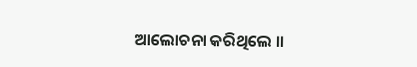ଆଲୋଚନା କରିଥିଲେ ।।